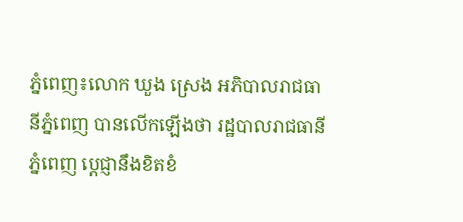ភ្នំពេញ៖លោក ឃួង ស្រេង អភិបាលរាជធានីភ្នំពេញ បានលើកឡើងថា រដ្ឋបាលរាជធានីភ្នំពេញ ប្តេជ្ញានឹងខិតខំ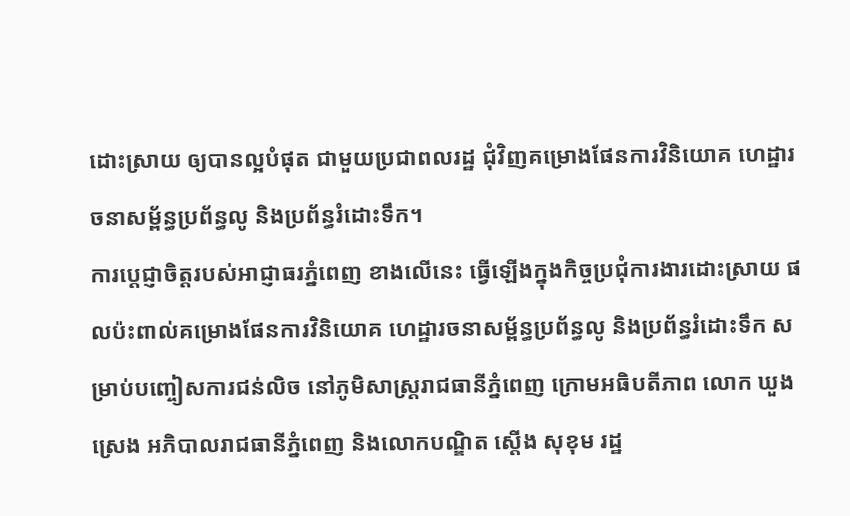ដោះស្រាយ ឲ្យបានល្អបំផុត ជាមួយប្រជាពលរដ្ឋ ជុំវិញគម្រោងផែនការវិនិយោគ ហេដ្ឋារចនាសម្ព័ន្ធប្រព័ន្ធលូ និងប្រព័ន្ធរំដោះទឹក។
ការប្តេជ្ញាចិត្តរបស់អាជ្ញាធរភ្នំពេញ ខាងលើនេះ ធ្វើឡើងក្នុងកិច្ចប្រជុំការងារដោះស្រាយ ផលប៉ះពាល់គម្រោងផែនការវិនិយោគ ហេដ្ឋារចនាសម្ព័ន្ធប្រព័ន្ធលូ និងប្រព័ន្ធរំដោះទឹក សម្រាប់បញ្ចៀសការជន់លិច នៅភូមិសាស្រ្តរាជធានីភ្នំពេញ ក្រោមអធិបតីភាព លោក ឃួង ស្រេង អភិបាលរាជធានីភ្នំពេញ និងលោកបណ្ឌិត ស្តើង សុខុម រដ្ឋ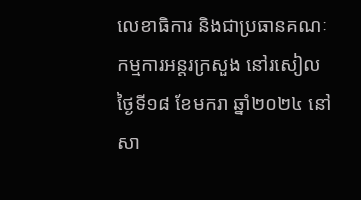លេខាធិការ និងជាប្រធានគណៈកម្មការអន្តរក្រសួង នៅរសៀលថ្ងៃទី១៨ ខែមករា ឆ្នាំ២០២៤ នៅសា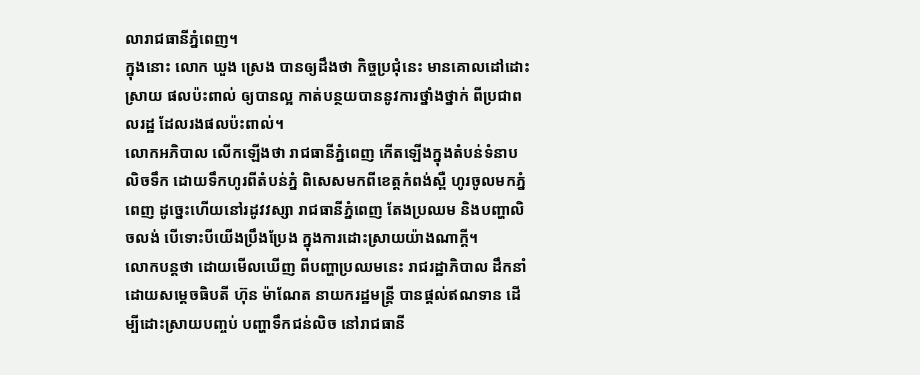លារាជធានីភ្នំពេញ។
ក្នុងនោះ លោក ឃួង ស្រេង បានឲ្យដឹងថា កិច្ចប្រជុំនេះ មានគោលដៅដោះស្រាយ ផលប៉ះពាល់ ឲ្យបានល្អ កាត់បន្ថយបាននូវការថ្នាំងថ្នាក់ ពីប្រជាពលរដ្ឋ ដែលរងផលប៉ះពាល់។
លោកអភិបាល លើកឡើងថា រាជធានីភ្នំពេញ កើតឡើងក្នុងតំបន់ទំនាប លិចទឹក ដោយទឹកហូរពីតំបន់ភ្នំ ពិសេសមកពីខេត្តកំពង់ស្ពឺ ហូរចូលមកភ្នំពេញ ដូច្នេះហើយនៅរដូវវស្សា រាជធានីភ្នំពេញ តែងប្រឈម និងបញ្ហាលិចលង់ បើទោះបីយើងប្រឹងប្រែង ក្នុងការដោះស្រាយយ៉ាងណាក្តី។
លោកបន្តថា ដោយមើលឃើញ ពីបញ្ហាប្រឈមនេះ រាជរដ្ឋាភិបាល ដឹកនាំដោយសម្ដេចធិបតី ហ៊ុន ម៉ាណែត នាយករដ្ឋមន្ត្រី បានផ្តល់ឥណទាន ដើម្បីដោះស្រាយបញ្ចប់ បញ្ហាទឹកជន់លិច នៅរាជធានី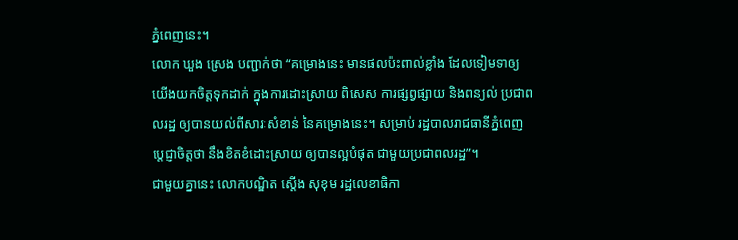ភ្នំពេញនេះ។
លោក ឃួង ស្រេង បញ្ជាក់ថា “គម្រោងនេះ មានផលប៉ះពាល់ខ្លាំង ដែលទៀមទាឲ្យយើងយកចិត្តទុកដាក់ ក្នុងការដោះស្រាយ ពិសេស ការផ្សព្វផ្សាយ និងពន្យល់ ប្រជាពលរដ្ឋ ឲ្យបានយល់ពីសារៈសំខាន់ នៃគម្រោងនេះ។ សម្រាប់ រដ្ឋបាលរាជធានីភ្នំពេញ ប្តេជ្ញាចិត្តថា នឹងខិតខំដោះស្រាយ ឲ្យបានល្អបំផុត ជាមួយប្រជាពលរដ្ឋ”។
ជាមួយគ្នានេះ លោកបណ្ឌិត ស្តើង សុខុម រដ្ឋលេខាធិកា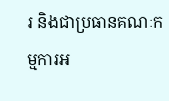រ និងជាប្រធានគណៈកម្មការអ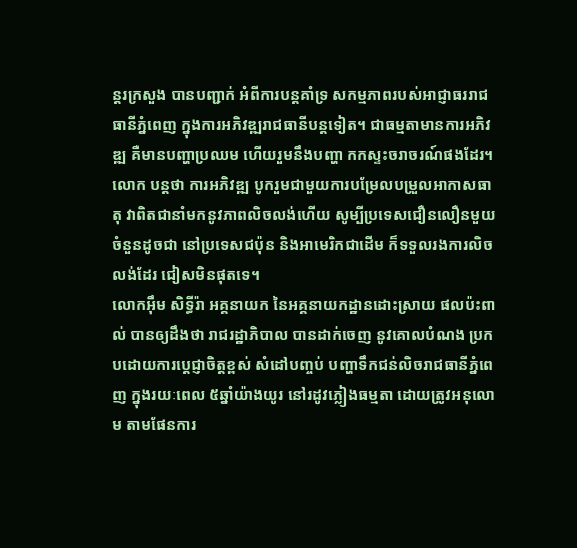ន្តរក្រសួង បានបញ្ជាក់ អំពីការបន្តគាំទ្រ សកម្មភាពរបស់អាជ្ញាធររាជធានីភ្នំពេញ ក្នុងការអភិវឌ្ឍរាជធានីបន្តទៀត។ ជាធម្មតាមានការអភិវឌ្ឍ គឺមានបញ្ហាប្រឈម ហើយរួមនឹងបញ្ហា កកស្ទះចរាចរណ៍ផងដែរ។
លោក បន្តថា ការអភិវឌ្ឍ បូករួមជាមួយការបម្រែលបម្រួលអាកាសធាតុ វាពិតជានាំមកនូវភាពលិចលង់ហើយ សូម្បីប្រទេសជឿនលឿនមួយចំនួនដូចជា នៅប្រទេសជប៉ុន និងអាមេរិកជាដើម ក៏ទទួលរងការលិចលង់ដែរ ជៀសមិនផុតទេ។
លោកអ៊ឹម សិទ្ធីរ៉ា អគ្គនាយក នៃអគ្គនាយកដ្ឋានដោះស្រាយ ផលប៉ះពាល់ បានឲ្យដឹងថា រាជរដ្ឋាភិបាល បានដាក់ចេញ នូវគោលបំណង ប្រកបដោយការប្ដេជ្ញាចិត្តខ្ពស់ សំដៅបញ្ចប់ បញ្ហាទឹកជន់លិចរាជធានីភ្នំពេញ ក្នុងរយៈពេល ៥ឆ្នាំយ៉ាងយូរ នៅរដូវភ្លៀងធម្មតា ដោយត្រូវអនុលោម តាមផែនការ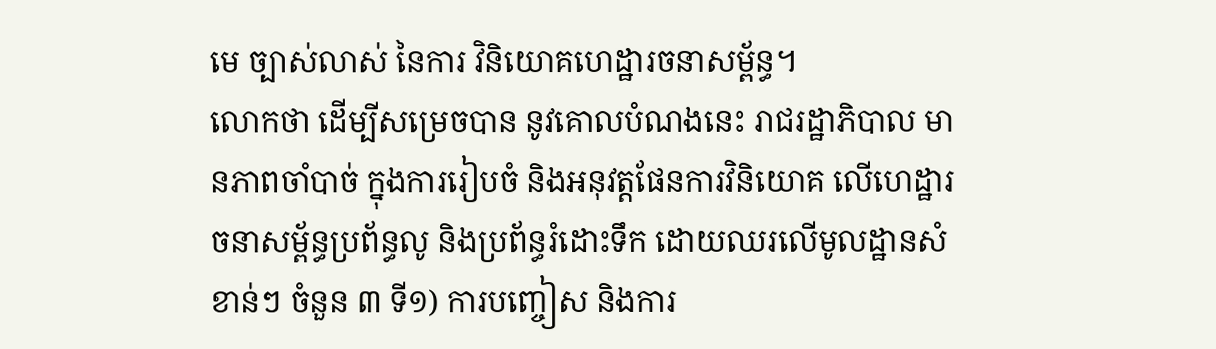មេ ច្បាស់លាស់ នៃការ វិនិយោគហេដ្ឋារចនាសម្ព័ន្ធ។
លោកថា ដើម្បីសម្រេចបាន នូវគោលបំណងនេះ រាជរដ្ឋាភិបាល មានភាពចាំបាច់ ក្នុងការរៀបចំ និងអនុវត្តផែនការវិនិយោគ លើហេដ្ឋារចនាសម្ព័ន្ធប្រព័ន្ធលូ និងប្រព័ន្ធរំដោះទឹក ដោយឈរលើមូលដ្ឋានសំខាន់ៗ ចំនួន ៣ ទី១) ការបញ្ចៀស និងការ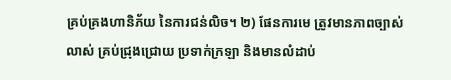គ្រប់គ្រងហានិភ័យ នៃការជន់លិច។ ២) ផែនការមេ ត្រូវមានភាពច្បាស់លាស់ គ្រប់ជ្រុងជ្រោយ ប្រទាក់ក្រឡា និងមានលំដាប់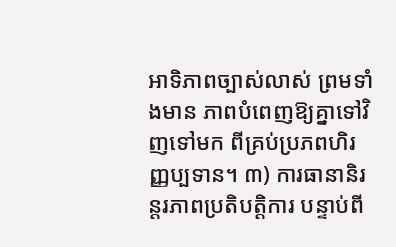អាទិភាពច្បាស់លាស់ ព្រមទាំងមាន ភាពបំពេញឱ្យគ្នាទៅវិញទៅមក ពីគ្រប់ប្រភពហិរញ្ញប្បទាន។ ៣) ការធានានិរន្តរភាពប្រតិបត្តិការ បន្ទាប់ពី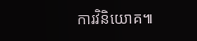ការវិនិយោគ៕